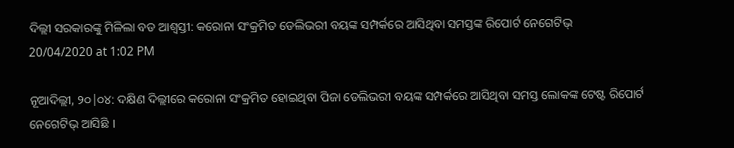ଦିଲ୍ଲୀ ସରକାରଙ୍କୁ ମିଳିଲା ବଡ ଆଶ୍ୱସ୍ତୀ: କରୋନା ସଂକ୍ରମିତ ଡେଲିଭରୀ ବୟଙ୍କ ସମ୍ପର୍କରେ ଆସିଥିବା ସମସ୍ତଙ୍କ ରିପୋର୍ଟ ନେଗେଟିଭ୍
20/04/2020 at 1:02 PM

ନୂଆଦିଲ୍ଲୀ, ୨୦|୦୪: ଦକ୍ଷିଣ ଦିଲ୍ଲୀରେ କରୋନା ସଂକ୍ରମିତ ହୋଇଥିବା ପିଜା ଡେଲିଭରୀ ବୟଙ୍କ ସମ୍ପର୍କରେ ଆସିଥିବା ସମସ୍ତ ଲୋକଙ୍କ ଟେଷ୍ଟ ରିପୋର୍ଟ ନେଗେଟିଭ୍ ଆସିଛି ।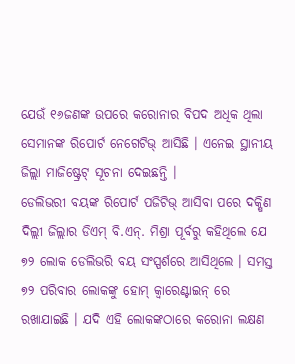ଯେଉଁ ୧୬ଜଣଙ୍କ ଉପରେ କରୋନାର ବିପଦ ଅଧିକ ଥିଲା ସେମାନଙ୍କ ରିପୋର୍ଟ ନେଗେଟିଭ୍ ଆସିଛି । ଏନେଇ ସ୍ଥାନୀୟ ଜିଲ୍ଲା ମାଜିଷ୍ଟ୍ରେଟ୍ ସୂଚନା ଦେଇଛନ୍ତି ।
ଡେଲିଭରୀ ବୟଙ୍କ ରିପୋର୍ଟ ପଜିଟିଭ୍ ଆସିବା ପରେ ଦକ୍ଷିଣ ଦିଲ୍ଲୀ ଜିଲ୍ଲାର ଡିଏମ୍ ବି.ଏନ୍. ମିଶ୍ରା ପୂର୍ବରୁ କହିଥିଲେ ଯେ ୭୨ ଲୋକ ଡେଲିଭରି ବୟ ସଂସ୍ପର୍ଶରେ ଆସିଥିଲେ । ସମସ୍ତ ୭୨ ପରିବାର ଲୋକଙ୍କୁ ହୋମ୍ କ୍ବାରେଣ୍ଟାଇନ୍ ରେ ରଖାଯାଇଛି । ଯଦି ଏହି ଲୋକଙ୍କଠାରେ କରୋନା ଲକ୍ଷଣ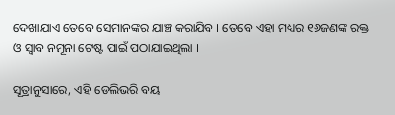ଦେଖାଯାଏ ତେବେ ସେମାନଙ୍କର ଯାଞ୍ଚ କରାଯିବ । ତେବେ ଏହା ମଧ୍ୟର ୧୬ଜଣଙ୍କ ରକ୍ତ ଓ ସ୍ୱାବ ନମୂନା ଟେଷ୍ଟ ପାଇଁ ପଠାଯାଇଥିଲା ।

ସୂତ୍ରାନୁସାରେ, ଏହି ଡେଲିଭରି ବୟ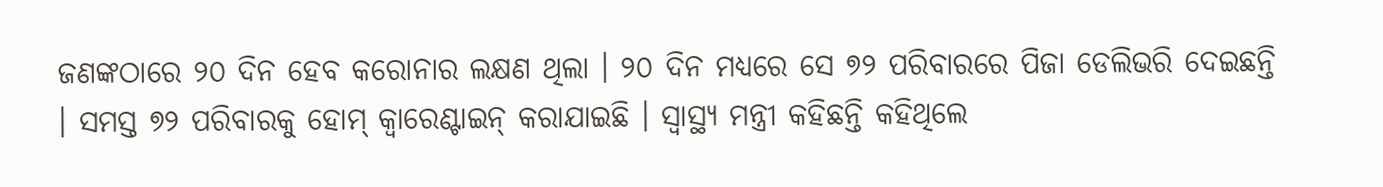ଜଣଙ୍କଠାରେ ୨୦ ଦିନ ହେବ କରୋନାର ଲକ୍ଷଣ ଥିଲା । ୨୦ ଦିନ ମଧ୍ୟରେ ସେ ୭୨ ପରିବାରରେ ପିଜା ଡେଲିଭରି ଦେଇଛନ୍ତି । ସମସ୍ତ ୭୨ ପରିବାରକୁ ହୋମ୍ କ୍ବାରେଣ୍ଟାଇନ୍ କରାଯାଇଛି । ସ୍ବାସ୍ଥ୍ୟ ମନ୍ତ୍ରୀ କହିଛନ୍ତି କହିଥିଲେ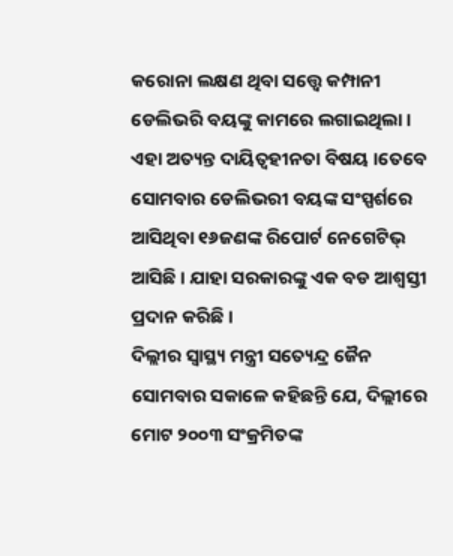କରୋନା ଲକ୍ଷଣ ଥିବା ସତ୍ତ୍ୱେ କମ୍ପାନୀ ଡେଲିଭରି ବୟଙ୍କୁ କାମରେ ଲଗାଇଥିଲା । ଏହା ଅତ୍ୟନ୍ତ ଦାୟିତ୍ୱହୀନତା ବିଷୟ ।ତେବେ ସୋମବାର ଡେଲିଭରୀ ବୟଙ୍କ ସଂସ୍ପର୍ଶରେ ଆସିଥିବା ୧୬ଜଣଙ୍କ ରିପୋର୍ଟ ନେଗେଟିଭ୍ ଆସିଛି । ଯାହା ସରକାରଙ୍କୁ ଏକ ବଡ ଆଶ୍ୱସ୍ତୀ ପ୍ରଦାନ କରିଛି ।
ଦିଲ୍ଲୀର ସ୍ୱାସ୍ଥ୍ୟ ମନ୍ତ୍ରୀ ସତ୍ୟେନ୍ଦ୍ର ଜୈନ ସୋମବାର ସକାଳେ କହିଛନ୍ତି ଯେ, ଦିଲ୍ଲୀରେ ମୋଟ ୨୦୦୩ ସଂକ୍ରମିତଙ୍କ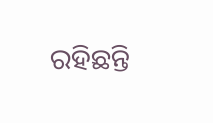ରହିଛନ୍ତି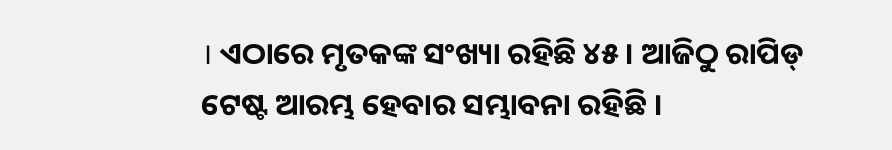। ଏଠାରେ ମୃତକଙ୍କ ସଂଖ୍ୟା ରହିଛି ୪୫ । ଆଜିଠୁ ରାପିଡ୍ ଟେଷ୍ଟ ଆରମ୍ଭ ହେବାର ସମ୍ଭାବନା ରହିଛି ।